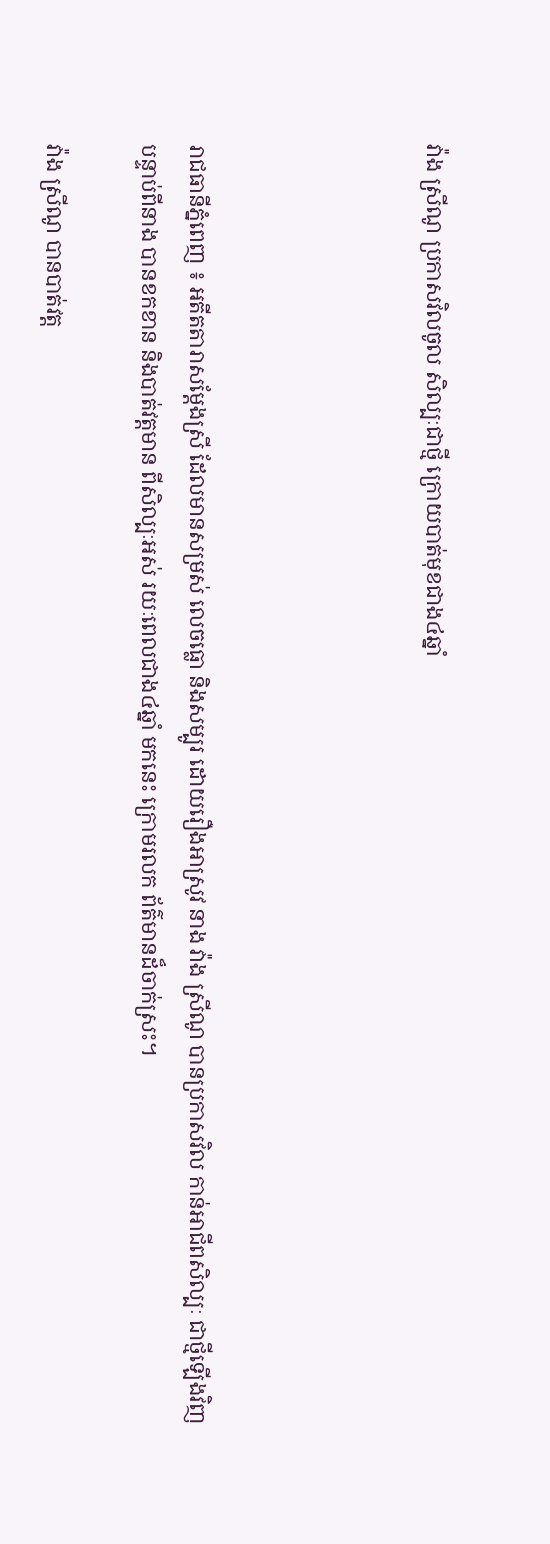វ៉ាង ស្រីណូ ប្រកាសវិលចូល សិល្បៈជាថ្មី ក្រោយបាត់មុខជាង៤ឆ្នាំ




រាជធានីភ្នំពេញ ៖ អតីតតារាសម្តែងស្រី ដែលមានសម្រស់ លេចធ្លោ និងសម្បូរ ដោយរឿងអាស្រូវ នាង វ៉ាង ស្រីណូ បានប្រកាសវិល កាន់អាជីពសិល្បៈ ជាថ្មីឡើងវិញ បន្ទាប់ពីនាង បានខកខាន និងបាត់វត្តមាន ពីសិល្បៈអស់ រយៈពេលជាង៤ឆ្នាំ មកនេះ ក្រោមរលក ព័ត៌មានដ៏ចាក់ស្រះ។

វ៉ាង ស្រីណូ បានបាត់វត្ត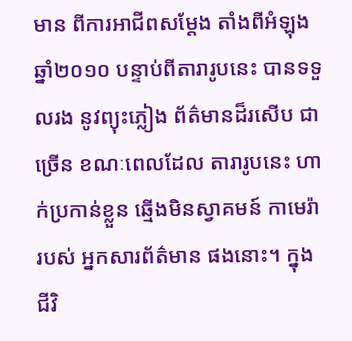មាន ពីការអាជីពសម្តែង តាំងពីអំឡុង ឆ្នាំ២០១០ បន្ទាប់ពីតារារូបនេះ បានទទួលរង នូវព្យុះភ្លៀង ព័ត៌មានដ៏រសើប ជាច្រើន ខណៈពេលដែល តារារូបនេះ ហាក់ប្រកាន់ខ្លួន ឆ្មើងមិនស្វាគមន៍ កាមេរ៉ារបស់ អ្នកសារព័ត៌មាន ផងនោះ។ ក្នុងជីវិ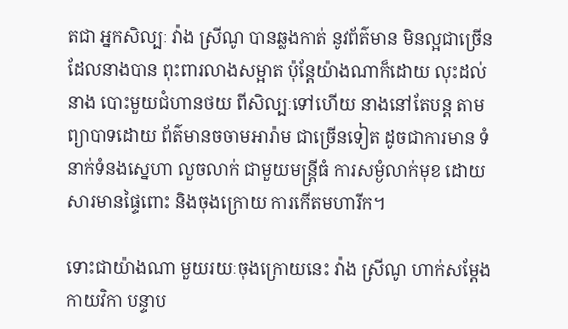តជា អ្នកសិល្បៈ វ៉ាង ស្រីណូ បានឆ្លងកាត់ នូវព័ត៌មាន មិនល្អជាច្រើន ដែលនាងបាន ពុះពារលាងសម្អាត ប៉ុន្តែយ៉ាងណាក៏ដោយ លុះដល់នាង បោះមួយជំហានថយ ពីសិល្បៈទៅហើយ នាងនៅតែបន្ត តាមព្យាបាទដោយ ព័ត៌មានចចាមអារ៉ាម ជាច្រើនទៀត ដូចជាការមាន ទំនាក់ទំនងស្នេហា លួចលាក់ ជាមួយមន្ត្រីធំ ការសម្ងំលាក់មុខ ដោយសារមានផ្ទៃពោះ និងចុងក្រោយ ការកើតមហារីក។

ទោះជាយ៉ាងណា មួយរយៈចុងក្រោយនេះ វ៉ាង ស្រីណូ ហាក់សម្តែងកាយវិកា បន្ទាប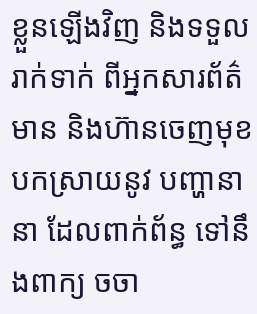ខ្លួនឡើងវិញ និងទទួលរាក់ទាក់ ពីអ្នកសារព័ត៌មាន និងហ៊ានចេញមុខ បកស្រាយនូវ បញ្ហានានា ដែលពាក់ព័ន្ធ ទៅនឹងពាក្យ ចចា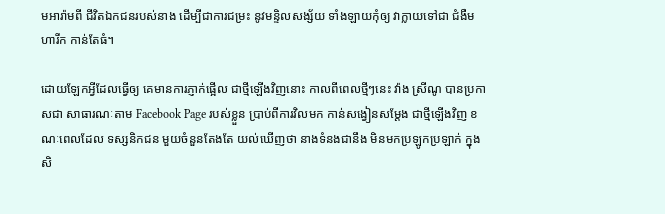មអារ៉ាមពី ជីវិតឯកជនរបស់នាង ដើម្បីជាការជម្រះ នូវមន្ទិលសង្ស័យ ទាំងឡាយកុំឲ្យ វាក្លាយទៅជា ជំងឺមហារីក កាន់តែធំ។

ដោយឡែកអ្វីដែលធ្វើឲ្យ គេមានការភ្ញាក់ផ្អើល ជាថ្មីឡើងវិញនោះ កាលពីពេលថ្មីៗនេះ វ៉ាង ស្រីណូ បានប្រកាសជា សាធារណៈតាម Facebook Page របស់ខ្លួន ប្រាប់ពីការវិលមក កាន់សង្វៀនសម្តែង ជាថ្មីឡើងវិញ ខណៈពេលដែល ទស្សនិកជន មួយចំនួនតែងតែ យល់ឃើញថា នាងទំនងជានឹង មិនមកប្រឡូកប្រឡាក់ ក្នុងសិ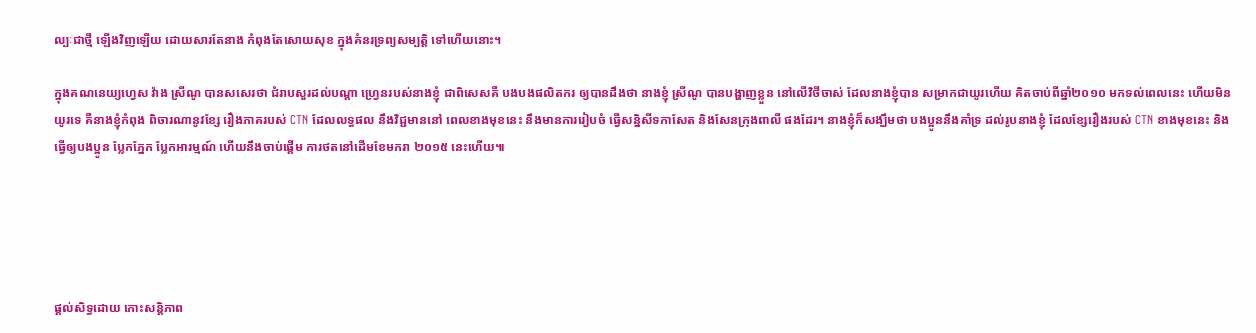ល្បៈជាថ្មី ឡើងវិញឡើយ ដោយសារតែនាង កំពុងតែសោយសុខ ក្នុងគំនរទ្រព្យសម្បត្តិ ទៅហើយនោះ។

ក្នុងគណនេយ្យហ្វេស វ៉ាង ស្រីណូ បានសសេរថា ជំរាបសួរដល់បណ្តា ហ្វ្រេនរបស់នាងខ្ញុំ ជាពិសេសគឺ បងបងផលិតករ ឲ្យបានដឹងថា នាងខ្ញុំ ស្រីណូ បានបង្ហាញខ្លួន នៅលើវិថីចាស់ ដែលនាងខ្ញុំបាន សម្រាកជាយូរហើយ គិតចាប់ពីឆ្នាំ២០១០ មកទល់ពេលនេះ ហើយមិនយូរទេ គឺនាងខ្ញុំកំពុង ពិចារណានូវខ្សែ រឿងភាគរបស់ CTN ដែលលទ្ធផល នឹងវិជ្ជមាននៅ ពេលខាងមុខនេះ នឹងមានការរៀបចំ ធ្វើសន្និសីទកាសែត និងសែនក្រុងពាលី ផងដែរ។ នាងខ្ញុំក៏សង្ឃឹមថា បងប្អូននឹងគាំទ្រ ដល់រូបនាងខ្ញុំ ដែលខ្សែរឿងរបស់ CTN ខាងមុខនេះ និងធ្វើឲ្យបងប្អូន ប្លែកភ្នែក ប្លែកអារម្មណ៍ ហើយនឹងចាប់ផ្តើម ការថតនៅដើមខែមករា ២០១៥ នេះហើយ៕





ផ្តល់សិទ្ធដោយ កោះសន្តិភាព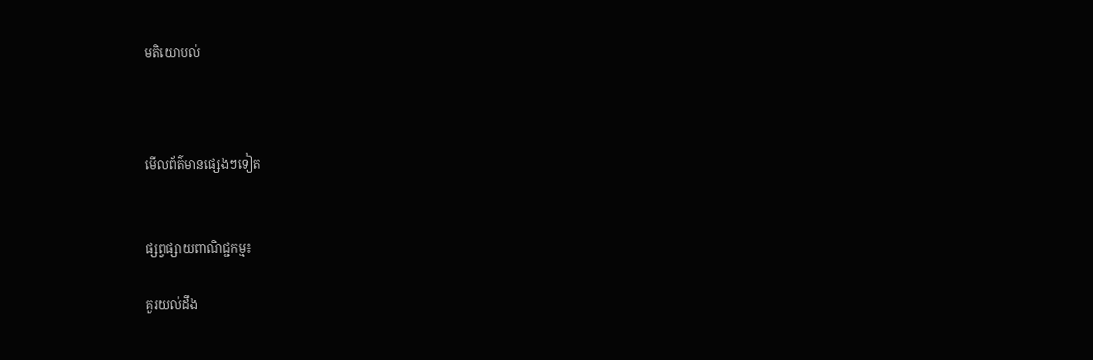មតិយោបល់



មើលព័ត៌មានផ្សេងៗទៀត


ផ្សព្វផ្សាយពាណិជ្ជកម្ម៖

គួរយល់ដឹង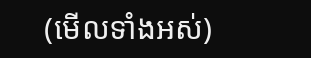(មើលទាំងអស់)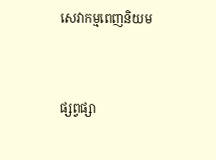សេវាកម្មពេញនិយម



ផ្សព្វផ្សា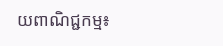យពាណិជ្ជកម្ម៖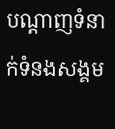បណ្តាញទំនាក់ទំនងសង្គម